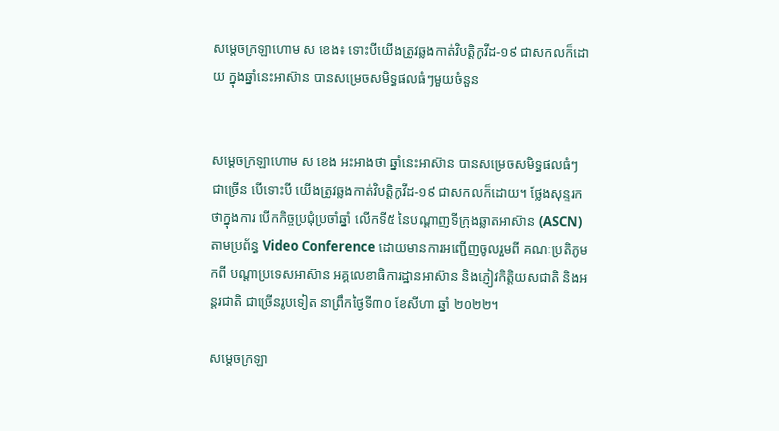សម្ដេចក្រឡាហោម ស ខេង៖ ទោះបីយើងត្រូវឆ្លងកាត់វិបត្តិកូវីដ-១៩ ជាសកលក៏ដោយ ក្នុងឆ្នាំនេះអាស៊ាន បានសម្រេចសមិទ្ធផលធំៗមួយចំនួន


សម្ដេចក្រឡាហោម ស ខេង អះអាងថា ឆ្នាំនេះអាស៊ាន បានសម្រេចសមិទ្ធផលធំៗ ជាច្រើន បើទោះបី យើងត្រូវឆ្លងកាត់វិបត្តិកូវីដ-១៩ ជាសកលក៏ដោយ។ ថ្លែងសុន្ទរកថាក្នុងការ បើកកិច្ចប្រជុំប្រចាំឆ្នាំ លើកទី៥ នៃបណ្ដាញទីក្រុងឆ្លាតអាស៊ាន (ASCN) តាមប្រព័ន្ធ Video Conference ដោយមានការអញ្ជើញចូលរួមពី គណៈប្រតិភូមកពី បណ្ដាប្រទេសអាស៊ាន អគ្គលេខាធិការដ្ឋានអាស៊ាន និងភ្ញៀវកិត្តិយសជាតិ និងអន្ដរជាតិ ជាច្រើនរូបទៀត នាព្រឹកថ្ងៃទី៣០ ខែសីហា ឆ្នាំ ២០២២។

សម្ដេចក្រឡា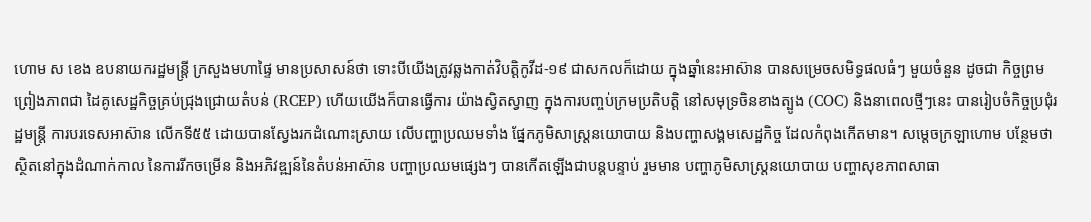ហោម ស ខេង ឧបនាយករដ្ឋមន្ដ្រី ក្រសួងមហាផ្ទៃ មានប្រសាសន៍ថា ទោះបីយើងត្រូវឆ្លងកាត់វិបត្តិកូវីដ-១៩ ជាសកលក៏ដោយ ក្នុងឆ្នាំនេះអាស៊ាន បានសម្រេចសមិទ្ធផលធំៗ មួយចំនួន ដូចជា កិច្ចព្រមព្រៀងភាពជា ដៃគូសេដ្ឋកិច្ចគ្រប់ជ្រុងជ្រោយតំបន់ (RCEP) ហើយយើងក៏បានធ្វើការ យ៉ាងស្វិតស្វាញ ក្នុងការបញ្ចប់ក្រមប្រតិបត្តិ នៅសមុទ្រចិនខាងត្បូង (COC) និងនាពេលថ្មីៗនេះ បានរៀបចំកិច្ចប្រជុំរដ្ឋមន្ត្រី ការបរទេសអាស៊ាន លើកទី៥៥ ដោយបានស្វែងរកដំណោះស្រាយ លើបញ្ហាប្រឈមទាំង ផ្នែកភូមិសាស្ត្រនយោបាយ និងបញ្ហាសង្គមសេដ្ឋកិច្ច ដែលកំពុងកើតមាន។ សម្ដេចក្រឡាហោម បន្ថែមថា ស្ថិតនៅក្នុងដំណាក់កាល នៃការរីកចម្រើន និងអភិវឌ្ឍន៍នៃតំបន់អាស៊ាន បញ្ហាប្រឈមផ្សេងៗ បានកើតឡើងជាបន្តបន្ទាប់ រួមមាន បញ្ហាភូមិសាស្ត្រនយោបាយ បញ្ហាសុខភាពសាធា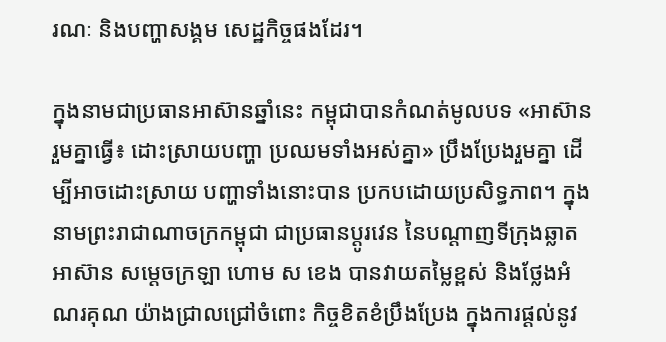រណៈ និងបញ្ហាសង្គម សេដ្ឋកិច្ចផងដែរ។

ក្នុងនាមជាប្រធានអាស៊ានឆ្នាំនេះ កម្ពុជាបានកំណត់មូលបទ «អាស៊ានរួមគ្នាធ្វើ៖ ដោះស្រាយបញ្ហា ប្រឈមទាំងអស់គ្នា» ប្រឹងប្រែងរួមគ្នា ដើម្បីអាចដោះស្រាយ បញ្ហាទាំងនោះបាន ប្រកបដោយប្រសិទ្ធភាព។ ក្នុងនាមព្រះរាជាណាចក្រកម្ពុជា ជាប្រធានប្តូរវេន នៃបណ្តាញទីក្រុងឆ្លាតអាស៊ាន សម្ដេចក្រឡា ហោម ស ខេង បានវាយតម្លៃខ្ពស់ និងថ្លែងអំណរគុណ យ៉ាងជ្រាលជ្រៅចំពោះ កិច្ចខិតខំប្រឹងប្រែង ក្នុងការផ្ដល់នូវ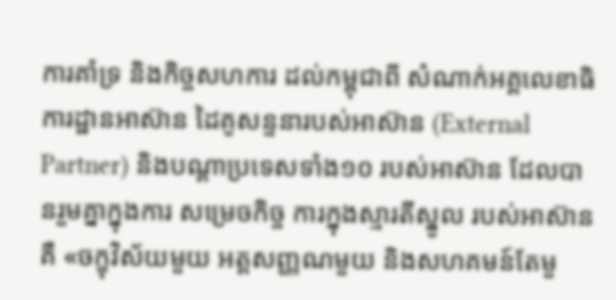ការគាំទ្រ និងកិច្ចសហការ ដល់កម្ពុជាពី សំណាក់អគ្គលេខាធិការដ្ឋានអាស៊ាន ដៃគូសន្ទនារបស់អាស៊ាន (External Partner) និងបណ្តាប្រទេសទាំង១០ របស់អាស៊ាន ដែលបានរួមគ្នាក្នុងការ សម្រេចកិច្ច ការក្នុងស្មារតីស្នូល របស់អាស៊ានគឺ «ចក្ខុវិស័យមួយ អត្តសញ្ញណមួយ និងសហគមន៍តែមួ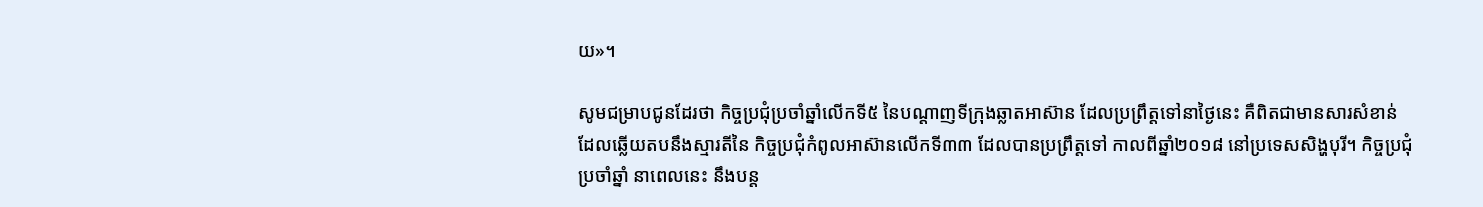យ»។

សូមជម្រាបជូនដែរថា កិច្ចប្រជុំប្រចាំឆ្នាំលើកទី៥ នៃបណ្តាញទីក្រុងឆ្លាតអាស៊ាន ដែលប្រព្រឹត្តទៅនាថ្ងៃនេះ គឺពិតជាមានសារសំខាន់ ដែលឆ្លើយតបនឹងស្មារតីនៃ កិច្ចប្រជុំកំពូលអាស៊ានលើកទី៣៣ ដែលបានប្រព្រឹត្តទៅ កាលពីឆ្នាំ២០១៨ នៅប្រទេសសិង្ហបុរី។ កិច្ចប្រជុំប្រចាំឆ្នាំ នាពេលនេះ នឹងបន្ត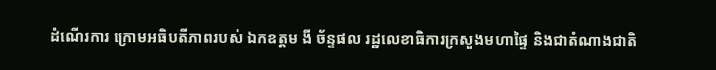ដំណើរការ ក្រោមអធិបតីភាពរបស់ ឯកឧត្តម ងី ច័ន្ទផល រដ្ឋលេខាធិការក្រសួងមហាផ្ទៃ និងជាតំណាងជាតិ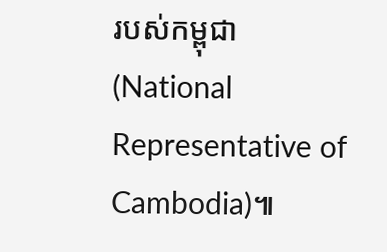របស់កម្ពុជា (National Representative of Cambodia)៕